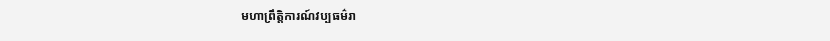មហាព្រឹត្តិការណ៍វប្បធម៌រា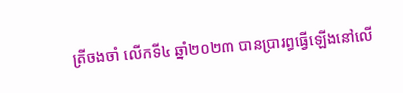ត្រីចងចាំ លើកទី៤ ឆ្នាំ២០២៣ បានប្រារព្ធធ្វើឡើងនៅលើ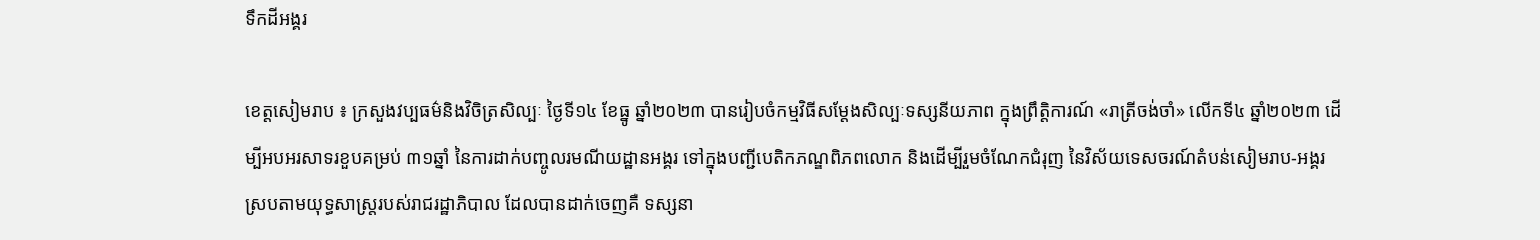ទឹកដីអង្គរ

ខេត្តសៀមរាប ៖ ក្រសួងវប្បធម៌និងវិចិត្រសិល្បៈ ថ្ងៃទី១៤ ខែធ្នូ ឆ្នាំ២០២៣ បានរៀបចំកម្មវិធីសម្តែងសិល្បៈទស្សនីយភាព ក្នុងព្រឹត្តិការណ៍ «រាត្រីចង់ចាំ» លើកទី៤ ឆ្នាំ២០២៣ ដើម្បីអបអរសាទរខួបគម្រប់ ៣១ឆ្នាំ នៃការដាក់បញ្ចូលរមណីយដ្ឋានអង្គរ ទៅក្នុងបញ្ជីបេតិកភណ្ឌពិភពលោក និងដើម្បីរួមចំណែកជំរុញ នៃវិស័យទេសចរណ៍តំបន់សៀមរាប-អង្គរ ស្របតាមយុទ្ធសាស្រ្តរបស់រាជរដ្ឋាភិបាល ដែលបានដាក់ចេញគឺ ទស្សនា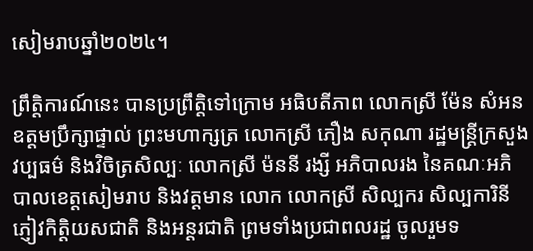សៀមរាបឆ្នាំ២០២៤។

ព្រឹត្តិការណ៍នេះ បានប្រព្រឹត្តិទៅក្រោម អធិបតីភាព លោកស្រី ម៉ែន សំអន ឧត្តមប្រឹក្សាផ្ទាល់ ព្រះមហាក្សត្រ លោកស្រី ភឿង សកុណា រដ្ឋមន្រ្តីក្រសួងវប្បធម៌ និងវិចិត្រសិល្បៈ លោកស្រី ម៉ននី រង្សី អភិបាលរង នៃគណៈអភិបាលខេត្តសៀមរាប និងវត្តមាន លោក លោកស្រី សិល្បករ សិល្បការិនី ភ្ញៀវកិត្តិយសជាតិ និងអន្តរជាតិ ព្រមទាំងប្រជាពលរដ្ឋ ចូលរួមទ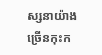ស្សនាយ៉ាងច្រើនកុះក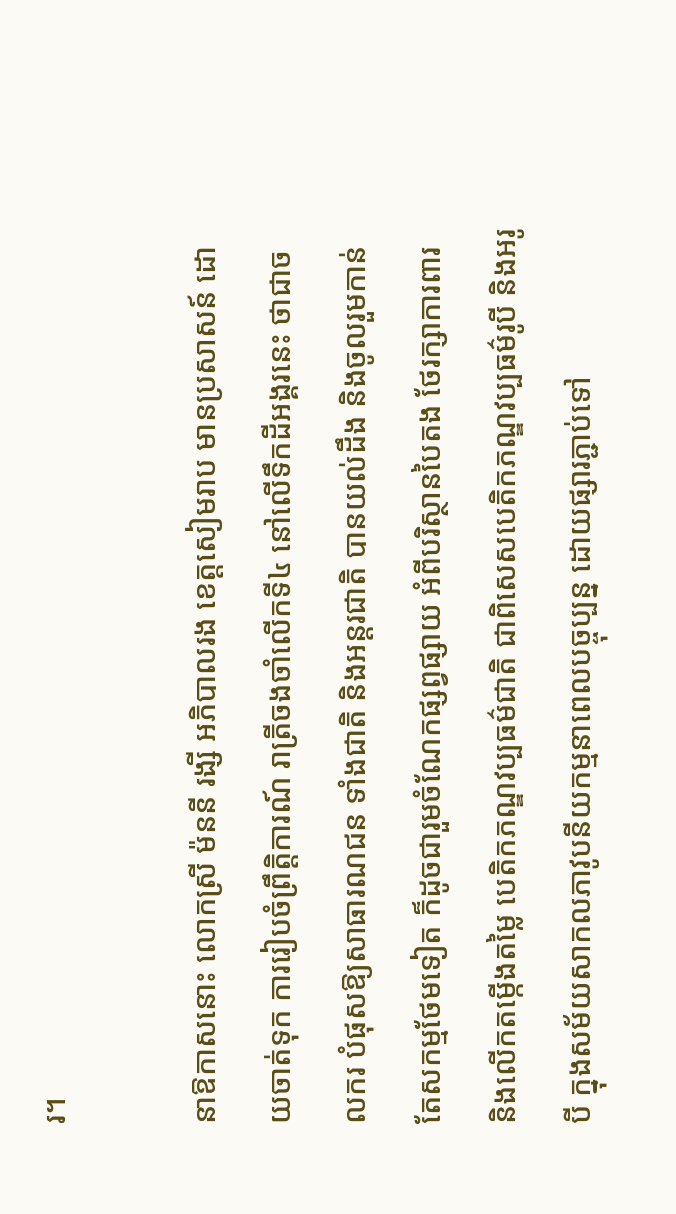រ។

នាឱកាសនោះ លោកស្រី ម៉ននី រង្សី អភិបាលរង ខេត្តសៀមរាប មានប្រសាសន៍ ដោយចាត់ទុក ការរៀបចំព្រឹត្តិការណ៍ រាត្រីចងចាំលើកទី៤ នៅលើទឹកដីអង្គរនេះ ថាជាចលករ បំផុសឱ្យសាធារណជន ទាំងជាតិ និងអន្តរជាតិ បានយល់ដឹង និងចូលរួមកាន់តែសកម្មថែមទៀត ក៏ដូចជារួមចំណែកផ្សព្វផ្សាយ អំពីបរិស្ថានបៃតង ថែរក្សាការពារ និងលើកតម្កើងតម្លៃ បេតិកភណ្ឌវប្បធម៌ជាតិ ជាពិសេសបេតិកភណ្ឌវប្បធម៌រូបី និងអរូបី ក្នុងសម័យសាកលភាវូបនីយកម្មនាពេលបច្ចុប្បន្ន ដោយផ្សារភ្ជាប់ទៅ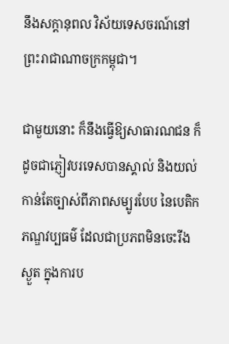នឹងសក្តានុពល វិស័យទេសចរណ៍នៅ ព្រះរាជាណាចក្រកម្ពុជា។

ជាមួយនោះ ក៏នឹងធ្វើឱ្យសាធារណជន ក៏ដូចជាភ្ញៀវបរទេសបានស្គាល់ និងយល់កាន់តែច្បាស់ពីភាពសម្បូរបែប នៃបេតិកភណ្ឌវប្បធម៌ ដែលជាប្រភពមិនចេះរីងស្ងួត ក្នុងការប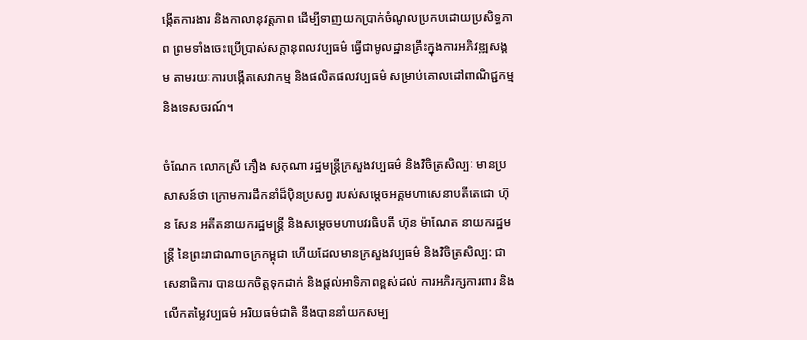ង្កើតការងារ និងកាលានុវត្តភាព ដើម្បីទាញយកប្រាក់ចំណូលប្រកបដោយប្រសិទ្ធភាព ព្រមទាំងចេះប្រើប្រាស់សក្តានុពលវប្បធម៌ ធ្វើជាមូលដ្ឋានគ្រឹះក្នុងការអភិវឌ្ឍសង្គម តាមរយៈការបង្កើតសេវាកម្ម និងផលិតផលវប្បធម៌ សម្រាប់គោលដៅពាណិជ្ជកម្ម និងទេសចរណ៍។

ចំណែក លោកស្រី ភឿង សកុណា រដ្ឋមន្រ្តីក្រសួងវប្បធម៌ និងវិចិត្រសិល្បៈ មានប្រសាសន៍ថា ក្រោមការដឹកនាំដ៏ប៉ិនប្រសព្វ របស់សម្តេចអគ្គមហាសេនាបតីតេជោ ហ៊ុន សែន អតីតនាយករដ្ឋមន្រ្តី និងសម្តេចមហាបវរធិបតី ហ៊ុន ម៉ាណែត នាយករដ្ឋមន្រ្តី នៃព្រះរាជាណាចក្រកម្ពុជា ហើយដែលមានក្រសួងវប្បធម៌ និងវិចិត្រសិល្ប: ជាសេនាធិការ បានយកចិត្តទុកដាក់ និងផ្តល់អាទិភាពខ្ពស់ដល់ ការអភិរក្សការពារ និងលើកតម្លៃវប្បធម៌ អរិយធម៌ជាតិ នឹងបាននាំយកសម្ប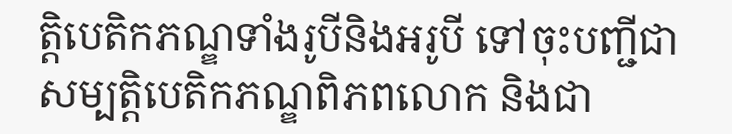ត្តិបេតិកភណ្ឌទាំងរូបីនិងអរូបី ទៅចុះបញ្ជីជាសម្បត្តិបេតិកភណ្ឌពិភពលោក និងជា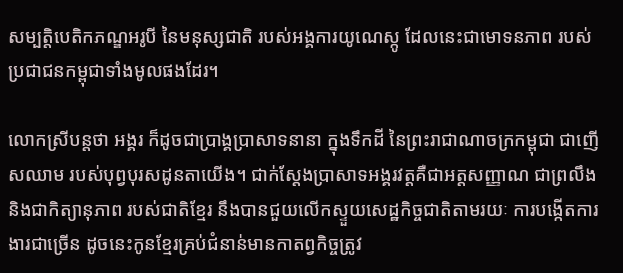សម្បត្តិបេតិកភណ្ឌអរូបី នៃមនុស្សជាតិ របស់អង្គការយូណេស្កូ ដែលនេះជាមោទនភាព របស់ប្រជាជនកម្ពុជាទាំងមូលផងដែរ។

លោកស្រីបន្តថា អង្គរ ក៏ដូចជាប្រាង្គប្រាសាទនានា ក្នុងទឹកដី នៃព្រះរាជាណាចក្រកម្ពុជា ជាញើសឈាម របស់បុព្វបុរសដូនតាយើង។ ជាក់ស្តែងប្រាសាទអង្គរវត្តគឺជាអត្តសញ្ញាណ ជាព្រលឹង និងជាកិត្យានុភាព របស់ជាតិខ្មែរ នឹងបានជួយលើកស្ទួយសេដ្ឋកិច្ចជាតិតាមរយៈ ការបង្កើតការងារជាច្រើន ដូចនេះកូនខ្មែរគ្រប់ជំនាន់មានកាតព្វកិច្ចត្រូវ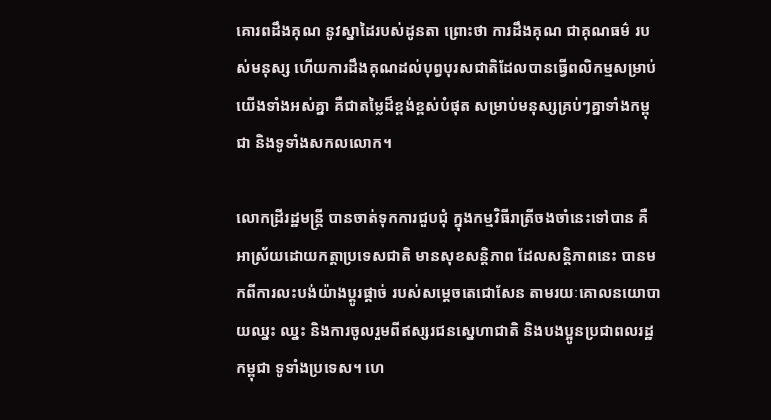គោរពដឹងគុណ នូវស្នាដៃរបស់ដូនតា ព្រោះថា ការដឹងគុណ ជាគុណធម៌ របស់មនុស្ស ហើយការដឹងគុណដល់បុព្វបុរសជាតិដែលបានធ្វើពលិកម្មសម្រាប់យើងទាំងអស់គ្នា គឺជាតម្លៃដ៏ខ្ពង់ខ្ពស់បំផុត សម្រាប់មនុស្សគ្រប់ៗគ្នាទាំងកម្ពុជា និងទូទាំងសកលលោក។

លោកដ្រីរដ្ឋមន្ត្រី បានចាត់ទុកការជួបជុំ ក្នុងកម្មវិធីរាត្រីចងចាំនេះទៅបាន គឺអាស្រ័យដោយកត្តាប្រទេសជាតិ មានសុខសន្តិភាព ដែលសន្តិភាពនេះ បានមកពីការលះបង់យ៉ាងប្តូរផ្តាច់ របស់សម្តេចតេជោសែន តាមរយៈគោលនយោបាយឈ្នះ ឈ្នះ និងការចូលរួមពីឥស្សរជនស្នេហាជាតិ និងបងប្អូនប្រជាពលរដ្ឋកម្ពុជា ទូទាំងប្រទេស។ ហេ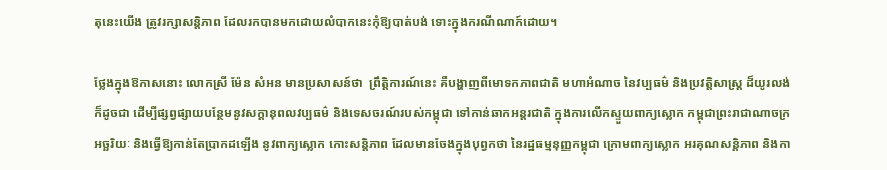តុនេះយើង ត្រូវរក្សាសន្តិភាព ដែលរកបានមកដោយលំបាកនេះកុំឱ្យបាត់បង់ ទោះក្នុងករណីណាក៍ដោយ។

ថ្លែងក្នុងឱកាសនោះ លោកស្រី ម៉ែន សំអន មានប្រសាសន៍ថា  ព្រឹត្តិការណ៍នេះ គឺបង្ហាញពីមោទកភាពជាតិ មហាអំណាច នៃវប្បធម៌ និងប្រវត្តិសាស្ត្រ ដ៏យូរលង់ ក៏ដូចជា ដើម្បីផ្សព្វផ្សាយបន្ថែមនូវសក្តានុពលវប្បធម៌ និងទេសចរណ៍របស់កម្ពុជា ទៅកាន់ឆាកអន្តរជាតិ ក្នុងការលើកស្ទួយពាក្យស្លោក កម្ពុជាព្រះរាជាណាចក្រអច្ឆរិយៈ និងធ្វើឱ្យកាន់តែប្រាកដឡើង នូវពាក្យស្លោក កោះសន្តិភាព ដែលមានចែងក្នុងបុព្វកថា នៃរដ្ឋធម្មនុញ្ញកម្ពុជា ក្រោមពាក្យស្លោក អរគុណសន្តិភាព និងកា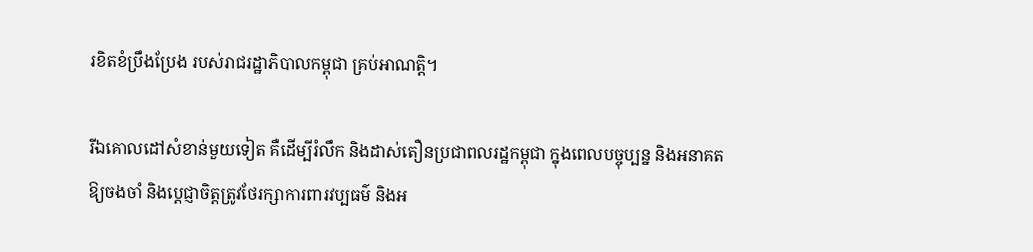រខិតខំប្រឹងប្រែង របស់រាជរដ្ឋាភិបាលកម្ពុជា គ្រប់អាណត្តិ។

រីឯគោលដៅសំខាន់មួយទៀត គឺដើម្បីរំលឹក និងដាស់តឿនប្រជាពលរដ្ឋកម្ពុជា ក្នុងពេលបច្ចុប្បន្ន និងអនាគតឱ្យចងចាំ និងប្តេជ្ញាចិត្តត្រូវថែរក្សាការពារវប្បធម៌ និងអ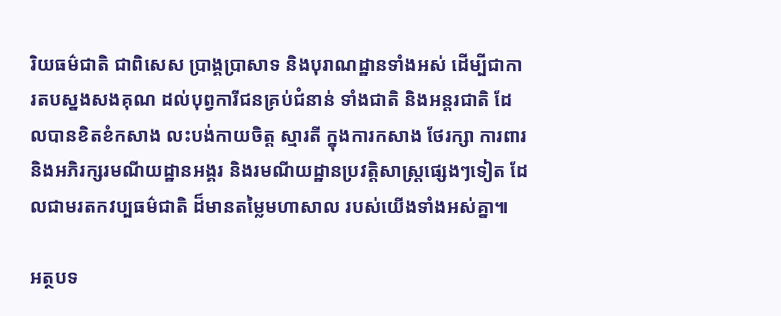រិយធម៌ជាតិ ជាពិសេស ប្រាង្គប្រាសាទ និងបុរាណដ្ឋានទាំងអស់ ដើម្បីជាការតបស្នងសងគុណ ដល់បុព្វការីជនគ្រប់ជំនាន់ ទាំងជាតិ និងអន្តរជាតិ ដែលបានខិតខំកសាង លះបង់កាយចិត្ត ស្មារតី ក្នុងការកសាង ថែរក្សា ការពារ និងអភិរក្សរមណីយដ្ឋានអង្គរ និងរមណីយដ្ឋានប្រវត្តិសាស្ត្រផ្សេងៗទៀត ដែលជាមរតកវប្បធម៌ជាតិ ដ៏មានតម្លៃមហាសាល របស់យើងទាំងអស់គ្នា៕

អត្ថបទ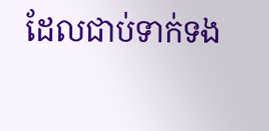ដែលជាប់ទាក់ទង